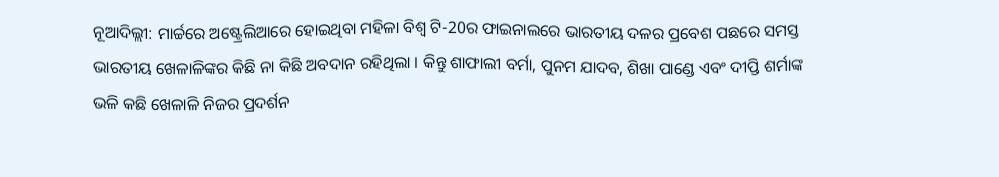ନୂଆଦିଲ୍ଲୀ: ମାର୍ଚ୍ଚରେ ଅଷ୍ଟ୍ରେଲିଆରେ ହୋଇଥିବା ମହିଳା ବିଶ୍ବ ଟି-20ର ଫାଇନାଲରେ ଭାରତୀୟ ଦଳର ପ୍ରବେଶ ପଛରେ ସମସ୍ତ ଭାରତୀୟ ଖେଳାଳିଙ୍କର କିଛି ନା କିଛି ଅବଦାନ ରହିଥିଲା । କିନ୍ତୁ ଶାଫାଲୀ ବର୍ମା, ପୁନମ ଯାଦବ, ଶିଖା ପାଣ୍ଡେ ଏବଂ ଦୀପ୍ତି ଶର୍ମାଙ୍କ ଭଳି କଛି ଖେଳାଳି ନିଜର ପ୍ରଦର୍ଶନ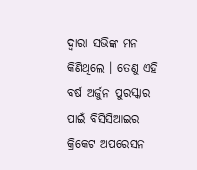ଦ୍ବାରା ସଭିଙ୍କ ମନ କିଣିଥିଲେ । ତେଣୁ ଏହି ବର୍ଷ ଅର୍ଜୁନ ପୁରସ୍କାର ପାଇଁ ବିସିସିଆଇର କ୍ରିକେଟ ଅପରେସନ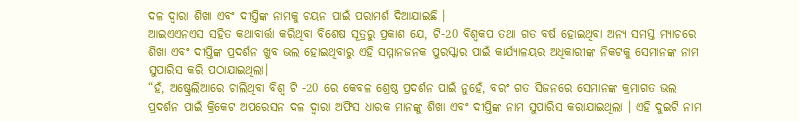ଦଳ ଦ୍ବାରା ଶିଖା ଏବଂ ଦୀପ୍ତିଙ୍କ ନାମକୁ ଚୟନ ପାଇଁ ପରାମର୍ଶ ଦିଆଯାଇଛି ।
ଆଇଏଏନଏସ ସହିତ କଥାବାର୍ତ୍ତା କରିଥିବା ବିଶେଷ ସୂତ୍ରରୁ ପ୍ରକାଶ ଯେ, ଟି-20 ବିଶ୍ବକପ ତଥା ଗତ ବର୍ଷ ହୋଇଥିବା ଅନ୍ୟ ସମସ୍ତ ମ୍ୟାଚରେ ଶିଖା ଏବଂ ଦୀପ୍ତିଙ୍କ ପ୍ରଦର୍ଶନ ଖୁବ ଭଲ ହୋଇଥିବାରୁ ଏହି ସମ୍ମାନଜନକ ପୁରସ୍କାର ପାଇଁ କାର୍ଯ୍ୟାଳୟର ଅଧିକାରୀଙ୍କ ନିକଟକୁ ସେମାନଙ୍କ ନାମ ସୁପାରିସ କରି ପଠାଯାଇଥିଲା।
“ହଁ, ଅଷ୍ଟ୍ରେଲିଆରେ ଚାଲିଥିବା ବିଶ୍ବ ଟି -20 ରେ କେବଳ ଶ୍ରେଷ୍ଠ ପ୍ରଦର୍ଶନ ପାଇଁ ନୁହେଁ, ବରଂ ଗତ ସିଜନରେ ସେମାନଙ୍କ କ୍ରମାଗତ ଭଲ ପ୍ରଦର୍ଶନ ପାଇଁ କ୍ରିକେଟ ଅପରେସନ ଦଳ ଦ୍ବାରା ଅଫିସ ଧାରକ ମାନଙ୍କୁ ଶିଖା ଏବଂ ଦୀପ୍ତିଙ୍କ ନାମ ସୁପାରିସ କରାଯାଇଥିଲା । ଏହି ଦୁଇଟି ନାମ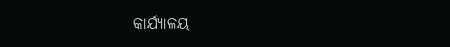କାର୍ଯ୍ୟାଳୟ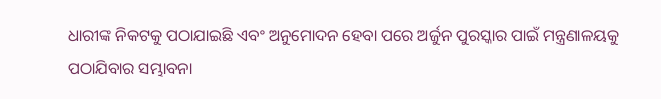ଧାରୀଙ୍କ ନିକଟକୁ ପଠାଯାଇଛି ଏବଂ ଅନୁମୋଦନ ହେବା ପରେ ଅର୍ଜୁନ ପୁରସ୍କାର ପାଇଁ ମନ୍ତ୍ରଣାଳୟକୁ ପଠାଯିବାର ସମ୍ଭାବନା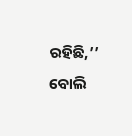ରହିଛି,’’ ବୋଲି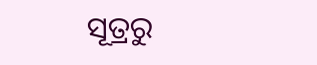ସୂତ୍ରରୁ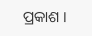ପ୍ରକାଶ ।